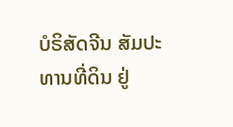ບໍຣິສັດຈີນ ສັມປະທານທີ່ດິນ ຢູ່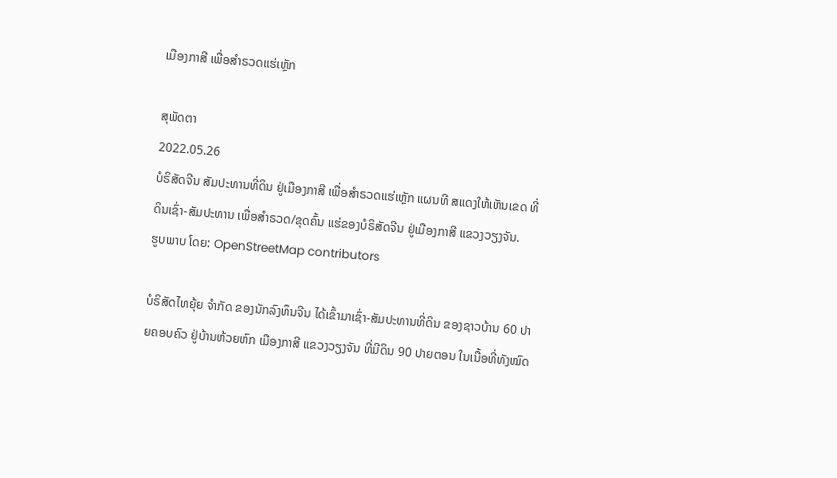ເມືອງກາສີ ເພື່ອສໍາຣວດແຮ່ເຫຼັກ

ສຸພັດຕາ
2022.05.26
ບໍຣິສັດຈີນ ສັມປະທານທີ່ດິນ ຢູ່ເມືອງກາສີ ເພື່ອສໍາຣວດແຮ່ເຫຼັກ ແຜນທີ ສແດງໃຫ້ເຫັນເຂດ ທີ່ດິນເຊົ່າ-ສັມປະທານ ເພື່ອສຳຣວດ/ຂຸດຄົ້ນ ແຮ່ຂອງບໍຣິສັດຈີນ ຢູ່ເມືອງກາສີ ແຂວງວຽງຈັນ.
ຮູບພາບ ໂດຍ: OpenStreetMap contributors

ບໍຣິສັດໄທຍຸ້ຍ ຈໍາກັດ ຂອງນັກລົງທຶນຈີນ ໄດ້ເຂົ້າມາເຊົ່າ-ສັມປະທານທີ່ດິນ ຂອງຊາວບ້ານ 60 ປາຍຄອບຄົວ ຢູ່ບ້ານຫ້ວຍຫົກ ເມືອງກາສີ ແຂວງວຽງຈັນ ທີ່ມີດິນ 90 ປາຍຕອນ ໃນເນື້ອທີ່ທັງໝົດ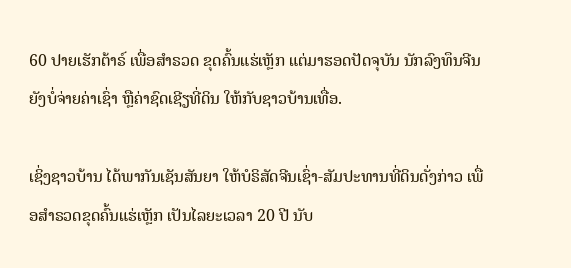60 ປາຍເຮັກຕ້າຣ໌ ເພື່ອສໍາຣວດ ຂຸດຄົ້ນແຮ່ເຫຼັກ ແຕ່ມາຮອດປັດຈຸບັນ ນັກລົງທຶນຈີນ ຍັງບໍ່ຈ່າຍຄ່າເຊົ່າ ຫຼືຄ່າຊົດເຊີຽທີ່ດິນ ໃຫ້ກັບຊາວບ້ານເທື່ອ.

ເຊິ່ງຊາວບ້ານ ໄດ້ພາກັນເຊັນສັນຍາ ໃຫ້ບໍຣິສັດຈີນເຊົ່າ-ສັມປະທານທີ່ດິນດັ່ງກ່າວ ເພື່ອສໍາຣວດຂຸດຄົ້ນແຮ່ເຫຼັກ ເປັນໄລຍະເວລາ 20 ປີ ນັບ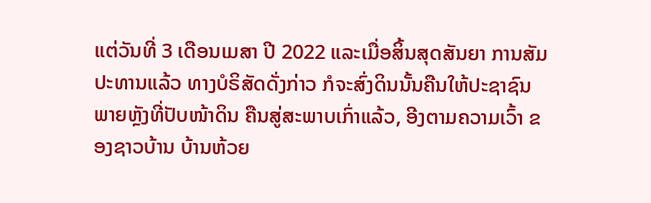ແຕ່ວັນທີ່ 3 ເດືອນເມສາ ປີ 2022 ແລະເມື່ອສິ້ນສຸດສັນຍາ ການສັມປະທານແລ້ວ ທາງບໍຣິສັດດັ່ງກ່າວ ກໍຈະສົ່ງດິນນັ້ນຄືນໃຫ້ປະຊາຊົນ ພາຍຫຼັງທີ່ປັບໜ້າດິນ ຄືນສູ່ສະພາບເກົ່າແລ້ວ, ອີງຕາມຄວາມເວົ້າ ຂອງຊາວບ້ານ ບ້ານຫ້ວຍ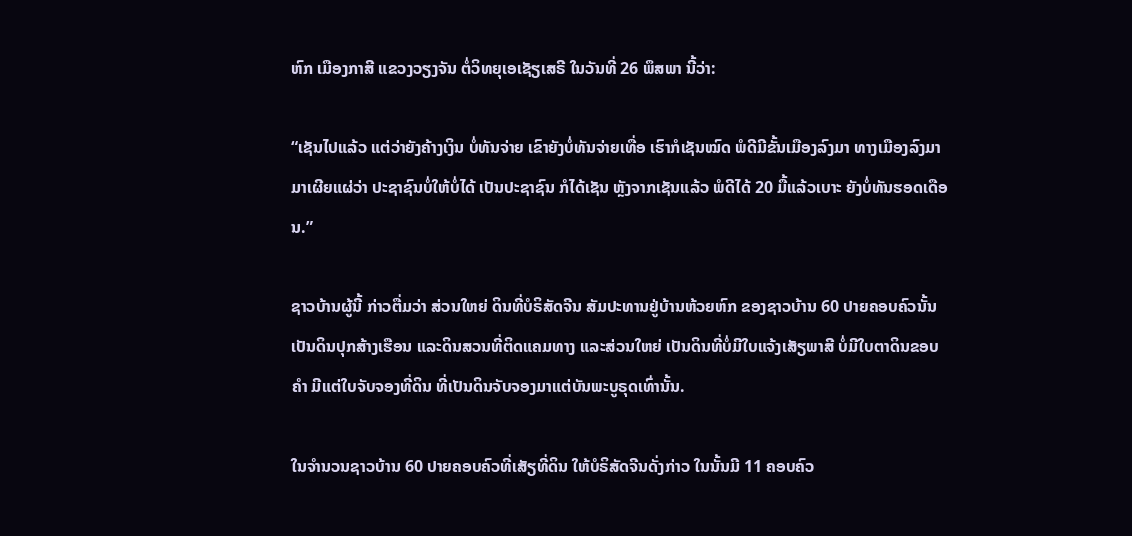ຫົກ ເມືອງກາສີ ແຂວງວຽງຈັນ ຕໍ່ວິທຍຸເອເຊັຽເສຣີ ໃນວັນທີ່ 26 ພຶສພາ ນີ້ວ່າ:

“ເຊັນໄປແລ້ວ ແຕ່ວ່າຍັງຄ້າງເງິນ ບໍ່ທັນຈ່າຍ ເຂົາຍັງບໍ່ທັນຈ່າຍເທື່ອ ເຮົາກໍເຊັນໝົດ ພໍດີມີຂັ້ນເມືອງລົງມາ ທາງເມືອງລົງມາ ມາເຜີຍແຜ່ວ່າ ປະຊາຊົນບໍ່ໃຫ້ບໍ່ໄດ້ ເປັນປະຊາຊົນ ກໍໄດ້ເຊັນ ຫຼັງຈາກເຊັນແລ້ວ ພໍດີໄດ້ 20 ມື້ແລ້ວເບາະ ຍັງບໍ່ທັນຮອດເດືອນ.”

ຊາວບ້ານຜູ້ນີ້ ກ່າວຕື່ມວ່າ ສ່ວນໃຫຍ່ ດິນທີ່ບໍຣິສັດຈີນ ສັມປະທານຢູ່ບ້ານຫ້ວຍຫົກ ຂອງຊາວບ້ານ 60 ປາຍຄອບຄົວນັ້ນ ເປັນດິນປຸກສ້າງເຮືອນ ແລະດິນສວນທີ່ຕິດແຄມທາງ ແລະສ່ວນໃຫຍ່ ເປັນດິນທີ່ບໍ່ມີໃບແຈ້ງເສັຽພາສີ ບໍ່ມີໃບຕາດິນຂອບຄໍາ ມີແຕ່ໃບຈັບຈອງທີ່ດິນ ທີ່ເປັນດິນຈັບຈອງມາແຕ່ບັນພະບູຣຸດເທົ່ານັ້ນ.

ໃນຈໍານວນຊາວບ້ານ 60 ປາຍຄອບຄົວທີ່ເສັຽທີ່ດິນ ໃຫ້ບໍຣິສັດຈີນດັ່ງກ່າວ ໃນນັ້ນມີ 11 ຄອບຄົວ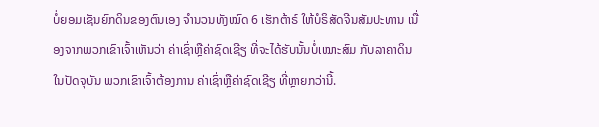ບໍ່ຍອມເຊັນຍົກດິນຂອງຕົນເອງ ຈໍານວນທັງໝົດ 6 ເຮັກຕ້າຣ໌ ໃຫ້ບໍຣິສັດຈີນສັມປະທານ ເນື່ອງຈາກພວກເຂົາເຈົ້າເຫັນວ່າ ຄ່າເຊົ່າຫຼືຄ່າຊົດເຊີຽ ທີ່ຈະໄດ້ຮັບນັ້ນບໍ່ເໝາະສົມ ກັບລາຄາດິນໃນປັດຈຸບັນ ພວກເຂົາເຈົ້າຕ້ອງການ ຄ່າເຊົ່າຫຼືຄ່າຊົດເຊີຽ ທີ່ຫຼາຍກວ່ານີ້.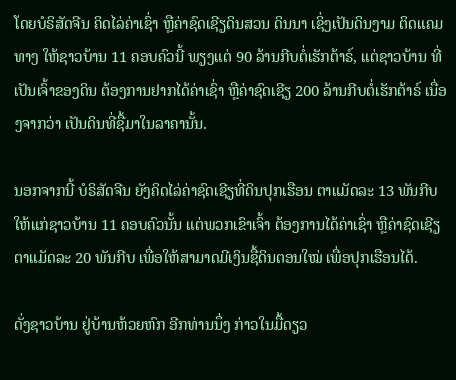ໂດຍບໍຣິສັດຈີນ ຄິດໄລ່ຄ່າເຊົ່າ ຫຼືຄ່າຊົດເຊີຽດິນສວນ ດິນນາ ເຊິ່ງເປັນດິນງາມ ຕິດແຄມທາງ ໃຫ້ຊາວບ້ານ 11 ຄອບຄົວນີ້ ພຽງແຕ່ 90 ລ້ານກີບຕໍ່ເຮັກຕ້າຣ໌, ແຕ່ຊາວບ້ານ ທີ່ເປັນເຈົ້າຂອງດິນ ຕ້ອງການຢາກໄດ້ຄ່າເຊົ່າ ຫຼືຄ່າຊົດເຊີຽ 200 ລ້ານກີບຕໍ່ເຮັກຕ້າຣ໌ ເນື່ອງຈາກວ່າ ເປັນດິນທີ່ຊື້ມາໃນລາຄານັ້ນ.

ນອກຈາກນີ້ ບໍຣິສັດຈີນ ຍັງຄິດໄລ່ຄ່າຊົດເຊີຽທີ່ດິນປຸກເຮືອນ ຕາແມັດລະ 13 ພັນກີບ ໃຫ້ແກ່ຊາວບ້ານ 11 ຄອບຄົວນັ້ນ ແຕ່ພວກເຂົາເຈົ້າ ຕ້ອງການໄດ້ຄ່າເຊົ່າ ຫຼືຄ່າຊົດເຊີຽ ຕາແມັດລະ 20 ພັນກີບ ເພື່ອໃຫ້ສາມາດມີເງິນຊື້ດິນຕອນໃໝ່ ເພື່ອປຸກເຮືອນໄດ້.

ດັ່ງຊາວບ້ານ ຢູ່ບ້ານຫ້ວຍຫົກ ອີກທ່ານນຶ່ງ ກ່າວໃນມື້ດຽວ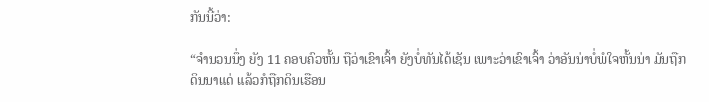ກັນນີ້ວ່າ:

“ຈໍານວນນຶ່ງ ຍັງ 11 ຄອບຄົວຫັ້ນ ຖືວ່າເຂົາເຈົ້າ ຍັງບໍ່ທັນໄດ້ເຊັນ ເພາະວ່າເຂົາເຈົ້າ ວ່າອັນນ່າບໍ່ພໍໃຈຫັ້ນນ່າ ມັນຖືກດິນນາແດ່ ແລ້ວກໍຖືກດິນເຮືອນ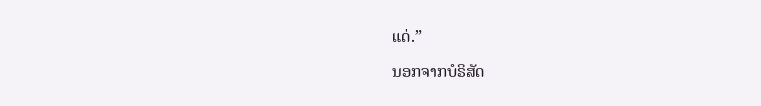ແດ່.”

ນອກຈາກບໍຣິສັດ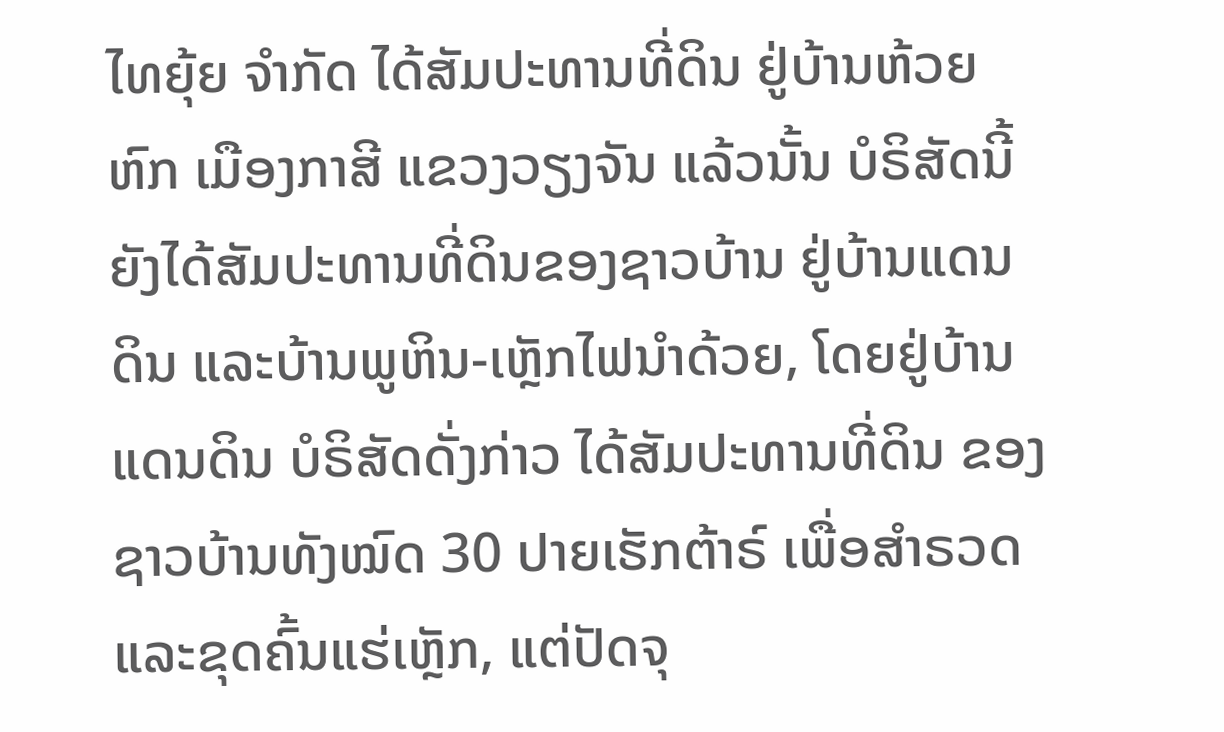ໄທຍຸ້ຍ ຈໍາກັດ ໄດ້ສັມປະທານທີ່ດິນ ຢູ່ບ້ານຫ້ວຍຫົກ ເມືອງກາສີ ແຂວງວຽງຈັນ ແລ້ວນັ້ນ ບໍຣິສັດນີ້ ຍັງໄດ້ສັມປະທານທີ່ດິນຂອງຊາວບ້ານ ຢູ່ບ້ານແດນດິນ ແລະບ້ານພູຫິນ-ເຫຼັກໄຟນໍາດ້ວຍ, ໂດຍຢູ່ບ້ານແດນດິນ ບໍຣິສັດດັ່ງກ່າວ ໄດ້ສັມປະທານທີ່ດິນ ຂອງຊາວບ້ານທັງໝົດ 30 ປາຍເຮັກຕ້າຣ໌ ເພື່ອສໍາຣວດ ແລະຂຸດຄົ້ນແຮ່ເຫຼັກ, ແຕ່ປັດຈຸ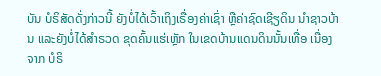ບັນ ບໍຣິສັດດັ່ງກ່າວນີ້ ຍັງບໍ່ໄດ້ເວົ້າເຖິງເຣື່ອງຄ່າເຊົ່າ ຫຼືຄ່າຊົດເຊີຽດິນ ນໍາຊາວບ້ານ ແລະຍັງບໍ່ໄດ້ສໍາຣວດ ຂຸດຄົ້ນແຮ່ເຫຼັກ ໃນເຂດບ້ານແດນດິນນັ້ນເທື່ອ ເນື່ອງຈາກ ບໍຣິ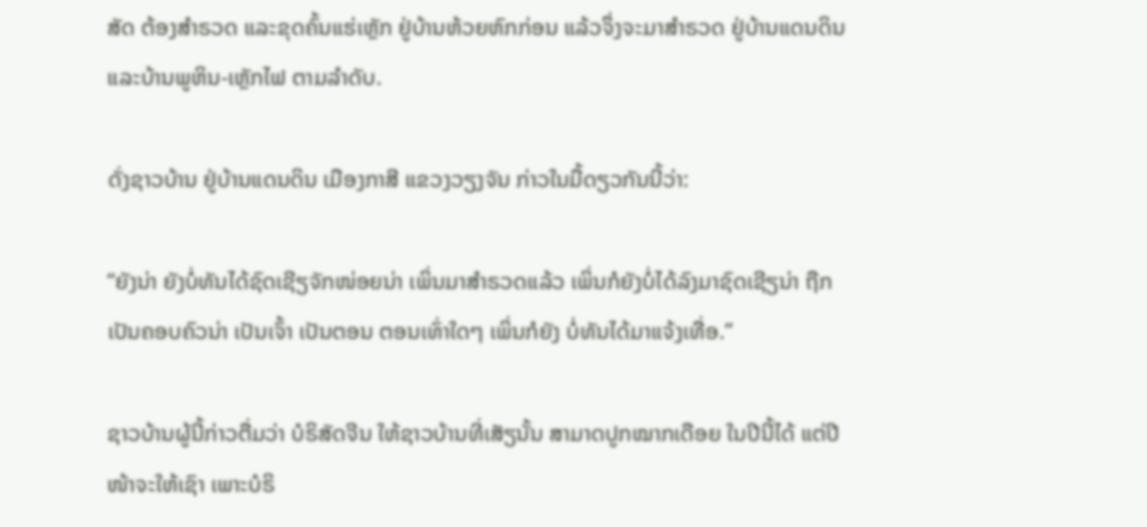ສັດ ຕ້ອງສໍາຣວດ ແລະຂຸດຄົ້ນແຮ່ເຫຼັກ ຢູ່ບ້ານຫ້ວຍຫົກກ່ອນ ແລ້ວຈຶ່ງຈະມາສໍາຣວດ ຢູ່ບ້ານແດນດິນ ແລະບ້ານພູຫິນ-ເຫຼັກໄຟ ຕາມລໍາດັບ.

ດັ່ງຊາວບ້ານ ຢູ່ບ້ານແດນດິນ ເມືອງກາສີ ແຂວງວຽງຈັນ ກ່າວໃນມື້ດຽວກັນນີ້ວ່າ:

“ຍັງນ່າ ຍັງບໍ່ທັນໄດ້ຊົດເຊີຽຈັກໜ່ອຍນ່າ ເພິ່ນມາສໍາຣວດແລ້ວ ເພິ່ນກໍຍັງບໍ່ໄດ້ລົງມາຊົດເຊີຽນ່າ ຖືກເປັນຄອບຄົວນ່າ ເປັນເຈົ້າ ເປັນຕອນ ຕອນເທົ່າໃດໆ ເພິ່ນກໍຍັງ ບໍ່ທັນໄດ້ມາແຈ້ງເທື່ອ.”

ຊາວບ້ານຜູ້ນີ້ກ່າວຕື່ມວ່າ ບໍຣິສັດຈີນ ໃຫ້ຊາວບ້ານທີ່ເສັຽນັ້ນ ສາມາດປູກໝາກເດືອຍ ໃນປີນີ້ໄດ້ ແຕ່ປີໜ້າຈະໃຫ້ເຊົາ ເພາະບໍຣິ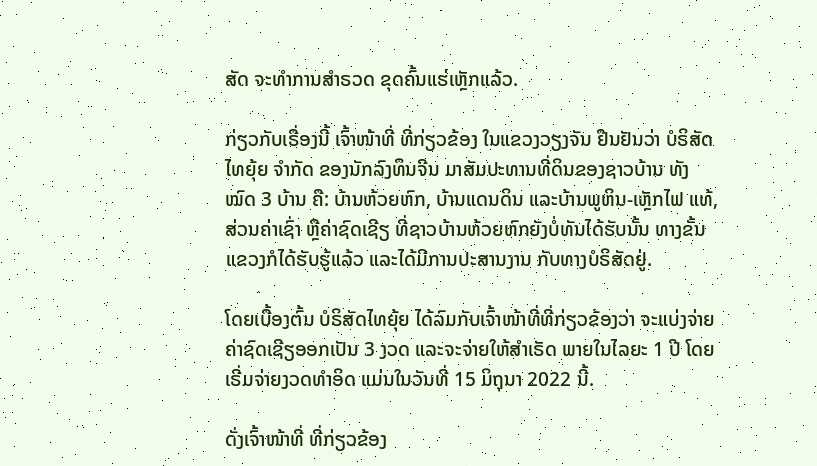ສັດ ຈະທໍາການສໍາຣວດ ຂຸດຄົ້ນແຮ່ເຫຼັກແລ້ວ.

ກ່ຽວກັບເຣື່ອງນີ້ ເຈົ້າໜ້າທີ່ ທີ່ກ່ຽວຂ້ອງ ໃນແຂວງວຽງຈັນ ຢືນຢັນວ່າ ບໍຣິສັດ ໄທຍຸ້ຍ ຈໍາກັດ ຂອງນັກລົງທຶນຈີນ ມາສັມປະທານທີ່ດິນຂອງຊາວບ້ານ ທັງໝົດ 3 ບ້ານ ຄື: ບ້ານຫ້ວຍຫົກ, ບ້ານແດນດິນ ແລະບ້ານພູຫິນ-ເຫຼັກໄຟ ແທ້, ສ່ວນຄ່າເຊົ່າ ຫຼືຄ່າຊົດເຊີຽ ທີ່ຊາວບ້ານຫ້ວຍຫົກຍັງບໍ່ທັນໄດ້ຮັບນັ້ນ ທາງຂັ້ນແຂວງກໍໄດ້ຮັບຮູ້ແລ້ວ ແລະໄດ້ມີການປະສານງານ ກັບທາງບໍຣິສັດຢູ່.

ໂດຍເບື້ອງຕົ້ນ ບໍຣິສັດໄທຍຸ້ຍ ໄດ້ລົມກັບເຈົ້າໜ້າທີ່ທີ່ກ່ຽວຂ້ອງວ່າ ຈະແບ່ງຈ່າຍຄ່າຊົດເຊີຽອອກເປັນ 3 ງວດ ແລະຈະຈ່າຍໃຫ້ສໍາເຣັດ ພາຍໃນໄລຍະ 1 ປີ ໂດຍເຣີ່ມຈ່າຍງວດທໍາອິດ ແມ່ນໃນວັນທີ່ 15 ມິຖຸນາ 2022 ນີ້.

ດັ່ງເຈົ້າໜ້າທີ່ ທີ່ກ່ຽວຂ້ອງ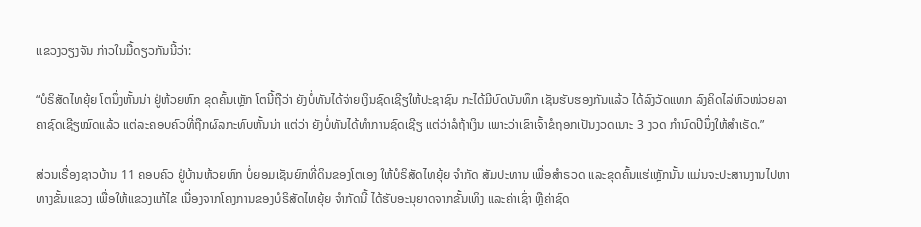ແຂວງວຽງຈັນ ກ່າວໃນມື້ດຽວກັນນີ້ວ່າ:

“ບໍຣິສັດໄທຍຸ້ຍ ໂຕນຶ່ງຫັ້ນນ່າ ຢູ່ຫ້ວຍຫົກ ຂຸດຄົ້ນເຫຼັກ ໂຕນີ້ຖືວ່າ ຍັງບໍ່ທັນໄດ້ຈ່າຍເງິນຊົດເຊີຽໃຫ້ປະຊາຊົນ ກະໄດ້ມີບົດບັນທຶກ ເຊັນຮັບຮອງກັນແລ້ວ ໄດ້ລົງວັດແທກ ລົງຄິດໄລ່ຫົວໜ່ວຍລາຄາຊົດເຊີຽໝົດແລ້ວ ແຕ່ລະຄອບຄົວທີ່ຖືກຜົລກະທົບຫັ້ນນ່າ ແຕ່ວ່າ ຍັງບໍ່ທັນໄດ້ທໍາການຊົດເຊີຽ ແຕ່ວ່າລໍຖ້າເງິນ ເພາະວ່າເຂົາເຈົ້າຂໍຖອກເປັນງວດເນາະ 3 ງວດ ກໍານົດປີນຶ່ງໃຫ້ສໍາເຣັດ.”

ສ່ວນເຣື່ອງຊາວບ້ານ 11 ຄອບຄົວ ຢູ່ບ້ານຫ້ວຍຫົກ ບໍ່ຍອມເຊັນຍົກທີ່ດິນຂອງໂຕເອງ ໃຫ້ບໍຣິສັດໄທຍຸ້ຍ ຈໍາກັດ ສັມປະທານ ເພື່ອສໍາຣວດ ແລະຂຸດຄົ້ນແຮ່ເຫຼັກນັ້ນ ແມ່ນຈະປະສານງານໄປຫາທາງຂັ້ນແຂວງ ເພື່ອໃຫ້ແຂວງແກ້ໄຂ ເນື່ອງຈາກໂຄງການຂອງບໍຣິສັດໄທຍຸ້ຍ ຈໍາກັດນີ້ ໄດ້ຮັບອະນຸຍາດຈາກຂັ້ນເທິງ ແລະຄ່າເຊົ່າ ຫຼືຄ່າຊົດ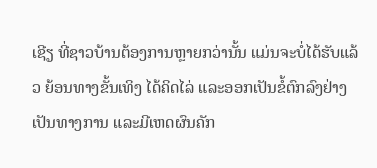ເຊີຽ ທີ່ຊາວບ້ານຕ້ອງການຫຼາຍກວ່ານັ້ນ ແມ່ນຈະບໍ່ໄດ້ຮັບແລ້ວ ຍ້ອນທາງຂັ້ນເທິງ ໄດ້ຄິດໄລ່ ແລະອອກເປັນຂໍ້ຕົກລົງຢ່າງເປັນທາງການ ແລະມີເຫດຜົນຄັກ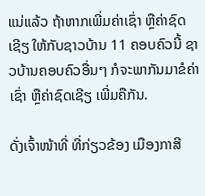ແນ່ແລ້ວ ຖ້າຫາກເພີ່ມຄ່າເຊົ່າ ຫຼືຄ່າຊົດເຊີຽ ໃຫ້ກັບຊາວບ້ານ 11 ຄອບຄົວນີ້ ຊາວບ້ານຄອບຄົວອື່ນໆ ກໍຈະພາກັນມາຂໍຄ່າເຊົ່າ ຫຼືຄ່າຊົດເຊີຽ ເພີ່ມຄືກັນ.

ດັ່ງເຈົ້າໜ້າທີ່ ທີ່ກ່ຽວຂ້ອງ ເມືອງກາສີ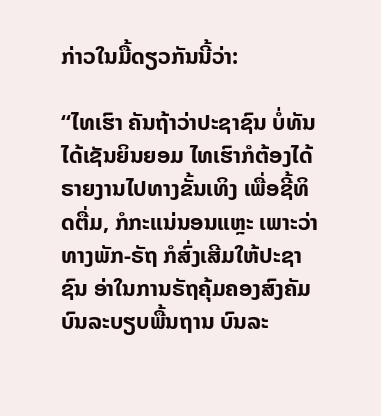ກ່າວໃນມື້ດຽວກັນນີ້ວ່າ:

“ໄທເຮົາ ຄັນຖ້າວ່າປະຊາຊົນ ບໍ່ທັນໄດ້ເຊັນຍິນຍອມ ໄທເຮົາກໍຕ້ອງໄດ້ຣາຍງານໄປທາງຂັ້ນເທິງ ເພື່ອຊີ້ທິດຕື່ມ, ກໍກະແນ່ນອນແຫຼະ ເພາະວ່າທາງພັກ-ຣັຖ ກໍສົ່ງເສີມໃຫ້ປະຊາຊົນ ອ່າໃນການຣັຖຄຸ້ມຄອງສົງຄັມ ບົນລະບຽບພື້ນຖານ ບົນລະ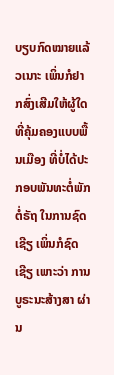ບຽບກົດໝາຍແລ້ວເນາະ ເພິ່ນກໍຢາກສົ່ງເສີມໃຫ້ຜູ້ໃດ ທີ່ຄຸ້ມຄອງແບບພື້ນເມືອງ ທີ່ບໍ່ໄດ້ປະກອບພັນທະຕໍ່ພັກຕໍ່ຣັຖ ໃນການຊົດເຊີຽ ເພິ່ນກໍຊົດເຊີຽ ເພາະວ່າ ການບູຣະນະສ້າງສາ ຜ່ານ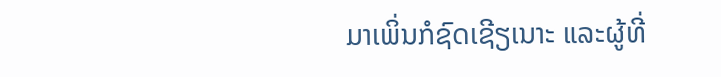ມາເພິ່ນກໍຊົດເຊີຽເນາະ ແລະຜູ້ທີ່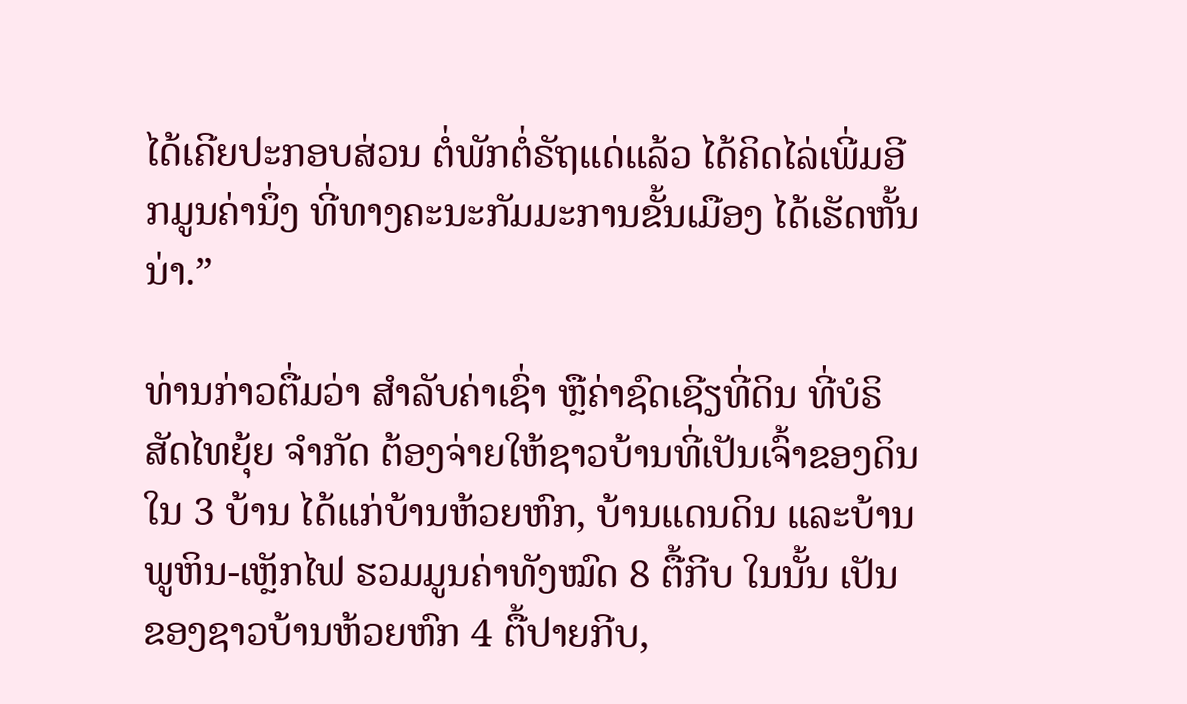ໄດ້ເຄີຍປະກອບສ່ວນ ຕໍ່ພັກຕໍ່ຣັຖແດ່ແລ້ວ ໄດ້ຄິດໄລ່ເພີ່ມອີກມູນຄ່ານຶ່ງ ທີ່ທາງຄະນະກັມມະການຂັ້ນເມືອງ ໄດ້ເຮັດຫັ້ນນ່າ.”

ທ່ານກ່າວຕື່ມວ່າ ສໍາລັບຄ່າເຊົ່າ ຫຼືຄ່າຊົດເຊີຽທີ່ດິນ ທີ່ບໍຣິສັດໄທຍຸ້ຍ ຈໍາກັດ ຕ້ອງຈ່າຍໃຫ້ຊາວບ້ານທີ່ເປັນເຈົ້າຂອງດິນ ໃນ 3 ບ້ານ ໄດ້ແກ່ບ້ານຫ້ວຍຫົກ, ບ້ານແດນດິນ ແລະບ້ານພູຫິນ-ເຫຼັກໄຟ ຮວມມູນຄ່າທັງໝົດ 8 ຕື້ກີບ ໃນນັ້ນ ເປັນຂອງຊາວບ້ານຫ້ວຍຫົກ 4 ຕື້ປາຍກີບ,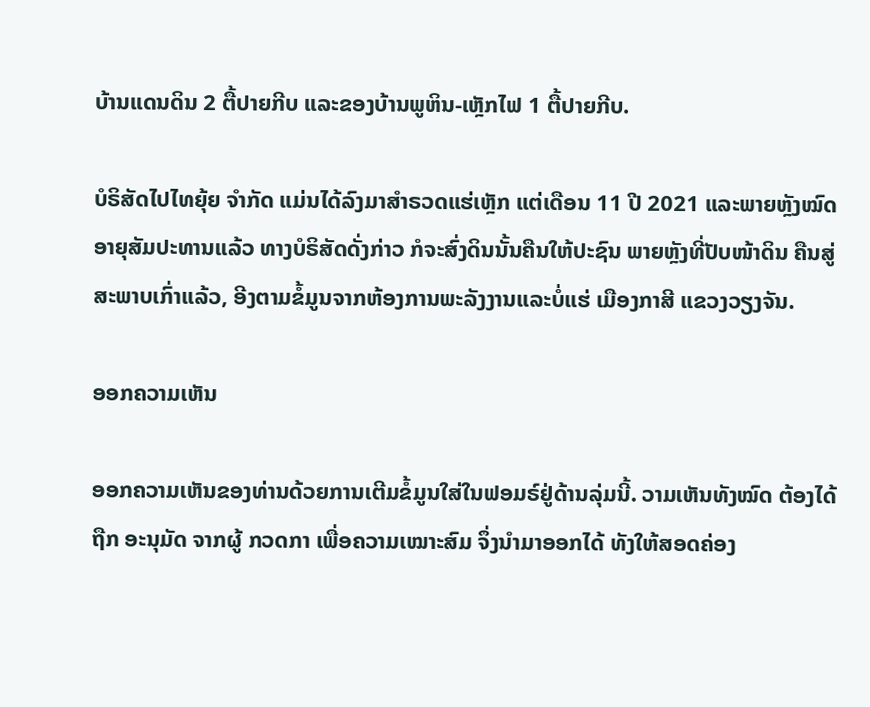ບ້ານແດນດິນ 2 ຕື້ປາຍກີບ ແລະຂອງບ້ານພູຫິນ-ເຫຼັກໄຟ 1 ຕື້ປາຍກີບ.

ບໍຣິສັດໄປໄທຍຸ້ຍ ຈໍາກັດ ແມ່ນໄດ້ລົງມາສໍາຣວດແຮ່ເຫຼັກ ແຕ່ເດືອນ 11 ປີ 2021 ແລະພາຍຫຼັງໝົດອາຍຸສັມປະທານແລ້ວ ທາງບໍຣິສັດດັ່ງກ່າວ ກໍຈະສົ່ງດິນນັ້ນຄືນໃຫ້ປະຊົນ ພາຍຫຼັງທີ່ປັບໜ້າດິນ ຄືນສູ່ສະພາບເກົ່າແລ້ວ, ອີງຕາມຂໍ້ມູນຈາກຫ້ອງການພະລັງງານແລະບໍ່ແຮ່ ເມືອງກາສີ ແຂວງວຽງຈັນ.

ອອກຄວາມເຫັນ

ອອກຄວາມເຫັນຂອງທ່ານດ້ວຍການເຕີມຂໍ້ມູນໃສ່ໃນຟອມຣ໌ຢູ່ດ້ານລຸ່ມນີ້. ວາມເຫັນທັງໝົດ ຕ້ອງໄດ້ຖືກ ອະນຸມັດ ຈາກຜູ້ ກວດກາ ເພື່ອຄວາມເໝາະສົມ ຈຶ່ງນໍາມາອອກໄດ້ ທັງໃຫ້ສອດຄ່ອງ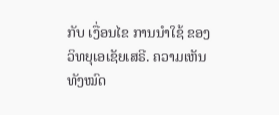ກັບ ເງື່ອນໄຂ ການນຳໃຊ້ ຂອງ ວິທຍຸເອເຊັຍເສຣີ. ຄວາມເຫັນທັງໝົດ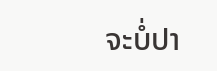ຈະບໍ່ປາ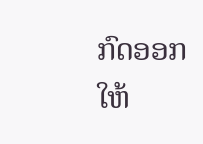ກົດອອກ ໃຫ້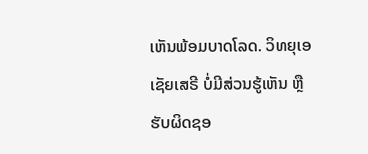ເຫັນພ້ອມບາດໂລດ. ວິທຍຸເອເຊັຍເສຣີ ບໍ່ມີສ່ວນຮູ້ເຫັນ ຫຼືຮັບຜິດຊອ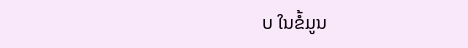ບ ໃນຂໍ້ມູນ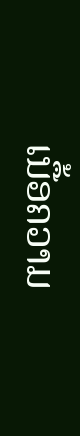ເນື້ອຄວາມ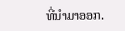ທີ່ນໍາມາອອກ.